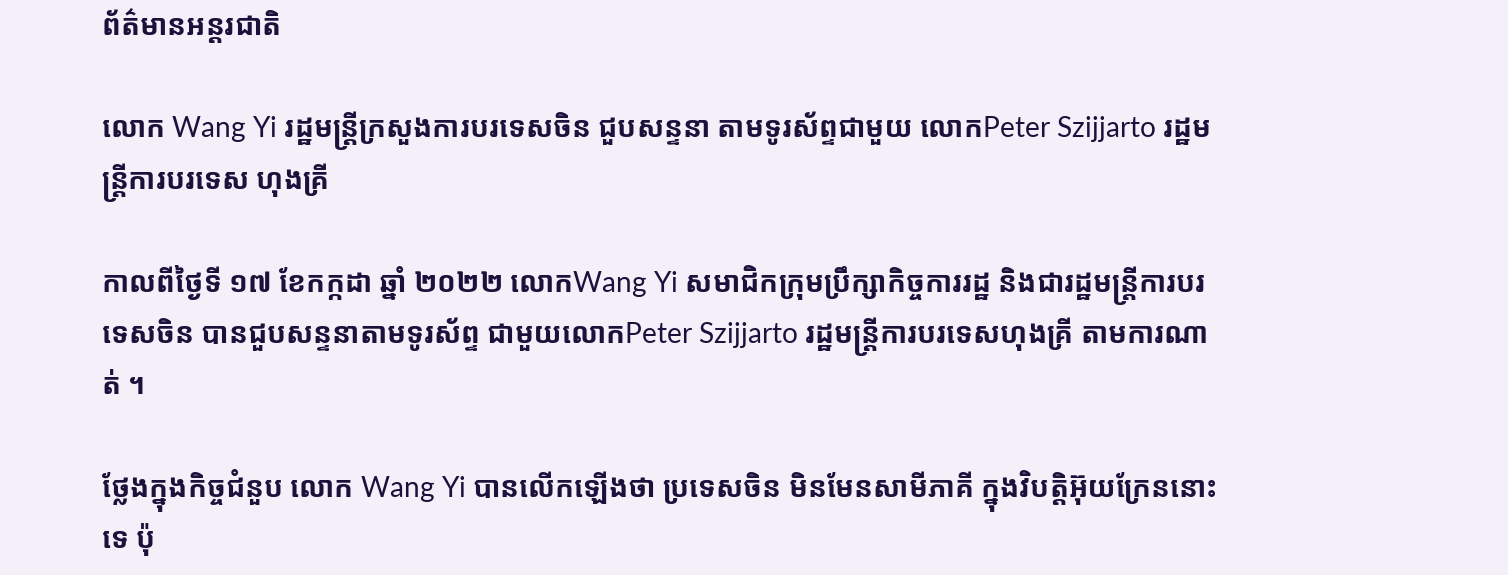ព័ត៌មានអន្តរជាតិ

លោក Wang Yi រដ្ឋមន្រ្តីក្រសួងការបរទេសចិន ជួបសន្ទនា តាមទូរស័ព្ទជាមួយ លោកPeter Szijjarto រដ្ឋមន្ត្រីការបរទេស ហុងគ្រី

កាលពីថ្ងៃទី ១៧ ខែកក្កដា ឆ្នាំ ២០២២ លោកWang Yi សមាជិកក្រុមប្រឹក្សាកិច្ចការរដ្ឋ និងជារដ្ឋមន្ត្រីការបរទេសចិន បានជួបសន្ទនាតាមទូរស័ព្ទ ជាមួយលោកPeter Szijjarto រដ្ឋមន្ត្រីការបរទេសហុងគ្រី តាមការណាត់ ។

ថ្លែងក្នុងកិច្ចជំនួប លោក Wang Yi បានលើកឡើងថា ប្រទេសចិន មិនមែនសាមីភាគី ក្នុងវិបត្តិអ៊ុយក្រែននោះទេ ប៉ុ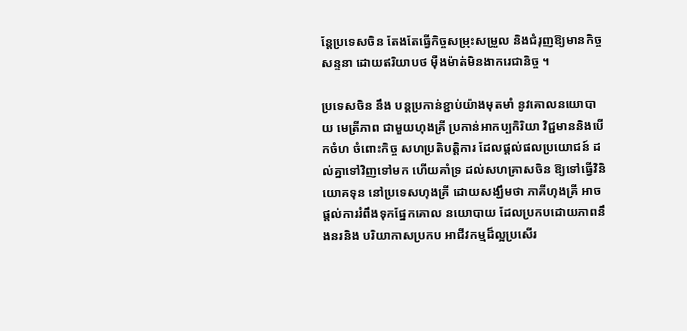ន្តែប្រទេសចិន តែងតែធ្វើកិច្ចសម្រុះសម្រួល និងជំរុញឱ្យមានកិច្ចសន្ទនា ដោយឥរិយាបថ ម៉ឺងម៉ាត់មិនងាករេជានិច្ច ។

ប្រទេសចិន នឹង បន្តប្រកាន់ខ្ជាប់យ៉ាងមុតមាំ នូវគោលនយោបាយ មេត្រីភាព ជាមួយហុងគ្រី ប្រកាន់អាកប្បកិរិយា វិជ្ជមាននិងបើកចំហ ចំពោះកិច្ច សហប្រតិបត្តិការ ដែលផ្តល់ផលប្រយោជន៍ ដល់គ្នាទៅវិញទៅមក ហើយគាំទ្រ ដល់សហគ្រាសចិន ឱ្យទៅធ្វើវិនិយោគទុន នៅប្រទេសហុងគ្រី ដោយសង្ឃឹមថា ភាគីហុងគ្រី អាចផ្តល់ការរំពឹងទុកផ្នែកគោល នយោបាយ ដែលប្រកបដោយភាពនឹងនរនិង បរិយាកាសប្រកប អាជីវកម្មដ៏ល្អប្រសើរ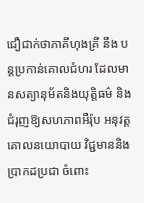ជឿជាក់ថាភាគីហុងគ្រី នឹង បន្តប្រកាន់គោលជំហរ ដែលមានសត្យានុម័តនិងយុត្តិធម៌ និងជំរុញឱ្យសហភាពអឺរ៉ុប អនុវត្តគោលនយោបាយ វិជ្ជមាននិងប្រាកដប្រជា ចំពោះ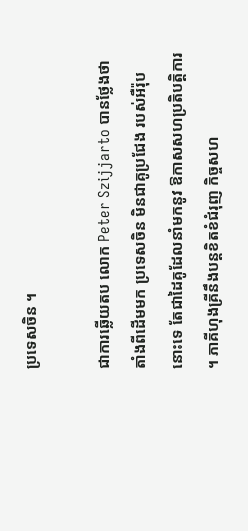ប្រទេសចិន ។

ជាការឆ្លើយតប លោក Peter Szijjarto បានថ្លែងថា តាំងពីដើមមក ប្រទេសចិន មិនជាគូប្រជែង របស់អឺរ៉ុបនោះទេ តែជាដៃគូដែលនាំមកនូវ ឱកាសសហប្រតិបត្តិការ ។ ភាគីហុងគ្រីនឹងបន្តខិតខំជំរុញ កិច្ចសហ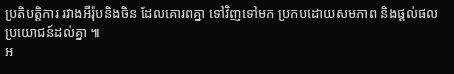ប្រតិបត្តិការ រវាងអឺរ៉ុបនិងចិន ដែលគោរពគ្នា ទៅវិញទៅមក ប្រកបដោយសមភាព និងផ្តល់ផលប្រយោជន៍ដល់គ្នា ៕
អ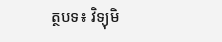ត្ថបទ៖ វិទ្យុមិ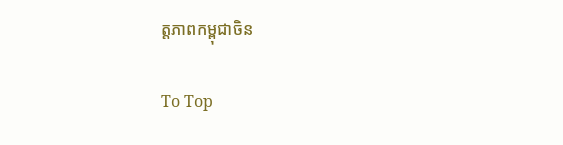ត្តភាពកម្ពុជាចិន

To Top